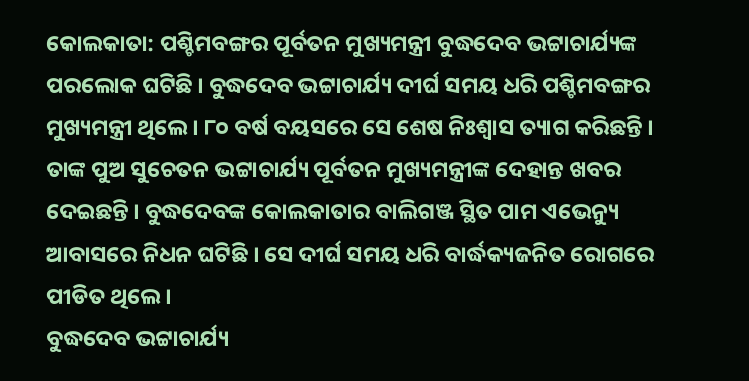କୋଲକାତା: ପଶ୍ଚିମବଙ୍ଗର ପୂର୍ବତନ ମୁଖ୍ୟମନ୍ତ୍ରୀ ବୁଦ୍ଧଦେବ ଭଟ୍ଟାଚାର୍ଯ୍ୟଙ୍କ ପରଲୋକ ଘଟିଛି । ବୁଦ୍ଧଦେବ ଭଟ୍ଟାଚାର୍ଯ୍ୟ ଦୀର୍ଘ ସମୟ ଧରି ପଶ୍ଚିମବଙ୍ଗର ମୁଖ୍ୟମନ୍ତ୍ରୀ ଥିଲେ । ୮୦ ବର୍ଷ ବୟସରେ ସେ ଶେଷ ନିଃଶ୍ୱାସ ତ୍ୟାଗ କରିଛନ୍ତି । ତାଙ୍କ ପୁଅ ସୁଚେତନ ଭଟ୍ଟାଚାର୍ଯ୍ୟ ପୂର୍ବତନ ମୁଖ୍ୟମନ୍ତ୍ରୀଙ୍କ ଦେହାନ୍ତ ଖବର ଦେଇଛନ୍ତି । ବୁଦ୍ଧଦେବଙ୍କ କୋଲକାତାର ବାଲିଗଞ୍ଜ ସ୍ଥିତ ପାମ ଏଭେନ୍ୟୁ ଆବାସରେ ନିଧନ ଘଟିଛି । ସେ ଦୀର୍ଘ ସମୟ ଧରି ବାର୍ଦ୍ଧକ୍ୟଜନିତ ରୋଗରେ ପୀଡିତ ଥିଲେ ।
ବୁଦ୍ଧଦେବ ଭଟ୍ଟାଚାର୍ଯ୍ୟ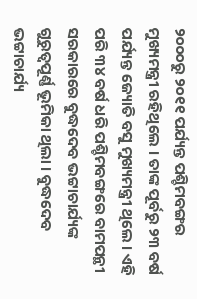୨୦୦୦ରୁ ୨୦୧୧ ପର୍ଯ୍ୟନ୍ତ ପଶ୍ଚିମବଙ୍ଗର ମୁଖ୍ୟମନ୍ତ୍ରୀ ରହିଥିଲେ । ତାଙ୍କ ପୂର୍ବରୁ ୨୩ ବର୍ଷ ପର୍ଯ୍ୟନ୍ତ ଜ୍ୟୋତି ବସୁ ମୁଖ୍ୟମନ୍ତ୍ରୀ ଥିଲେ । ଏହି ପରି ୩୪ ବର୍ଷ ଧରି ପଶ୍ଚିମବଙ୍ଗରେ ବାମପନ୍ଥୀ ସରକାରରେ ବୁଦ୍ଧଦେବ ଭଟ୍ଟାଚାର୍ଯ୍ୟଙ୍କ ଗୁରୁତ୍ୱପୂର୍ଣ୍ଣ ଭୂମିକା ଥିଲା । ବୁଦ୍ଧଦେବ ଭଟ୍ଟାଚାର୍ଯ୍ୟ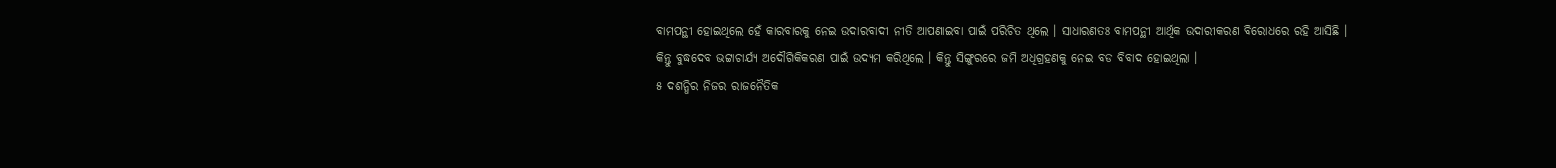ବାମପନ୍ଥୀ ହୋଇଥିଲେ ହେଁ କାରବାରକୁ ନେଇ ଉଦାରବାଦୀ ନୀତି ଆପଣାଇବା ପାଇଁ ପରିଚିତ ଥିଲେ । ସାଧାରଣତଃ ବାମପନ୍ଥୀ ଆର୍ଥିକ ଉଦାରୀକରଣ ବିରୋଧରେ ରହି ଆସିଛି । କିନ୍ତୁ ବୁଦ୍ଧଦେବ ଭଟ୍ଟାଚାର୍ଯ୍ୟ ଅଦୌଗିକିକରଣ ପାଇଁ ଉଦ୍ୟମ କରିଥିଲେ । କିନ୍ତୁ ସିଙ୍ଗୁରରେ ଜମି ଅଧିଗ୍ରହଣକୁ ନେଇ ବଡ ବିବାଦ ହୋଇଥିଲା ।
୫ ଦଶନ୍ଧିର ନିଜର ରାଜନୈତିକ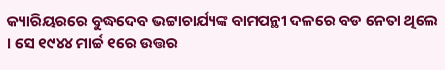କ୍ୟାରିୟରରେ ବୁଦ୍ଧଦେବ ଭଟ୍ଟାଚାର୍ଯ୍ୟଙ୍କ ବାମପନ୍ଥୀ ଦଳରେ ବଡ ନେତା ଥିଲେ । ସେ ୧୯୪୪ ମାର୍ଚ୍ଚ ୧ରେ ଉତ୍ତର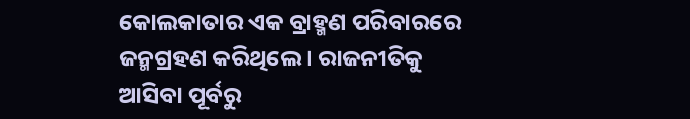କୋଲକାତାର ଏକ ବ୍ରାହ୍ମଣ ପରିବାରରେ ଜନ୍ମଗ୍ରହଣ କରିଥିଲେ । ରାଜନୀତିକୁ ଆସିବା ପୂର୍ବରୁ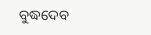ବୁଦ୍ଧଦେବ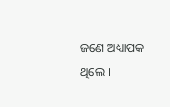ଜଣେ ଅଧ୍ୟାପକ ଥିଲେ ।